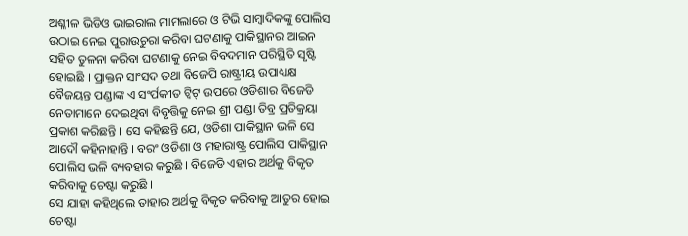ଅଶ୍ଳୀଳ ଭିଡିଓ ଭାଇରାଲ ମାମଲାରେ ଓ ଟିଭି ସାମ୍ବାଦିକଙ୍କୁ ପୋଲିସ ଉଠାଇ ନେଇ ପୁରାଉଚୁରା କରିବା ଘଟଣାକୁ ପାକିସ୍ଥାନର ଆଇନ ସହିତ ତୁଳନା କରିବା ଘଟଣାକୁ ନେଇ ବିବଦମାନ ପରିସ୍ଥିତି ସୃଷ୍ଟି ହୋଇଛି । ପ୍ରାକ୍ତନ ସାଂସଦ ତଥା ବିଜେପି ରାଷ୍ଟ୍ରୀୟ ଉପାଧ୍ୟକ୍ଷ ବୈଜୟନ୍ତ ପଣ୍ଡାଙ୍କ ଏ ସଂର୍ପକୀତ ଟ୍ୱିଟ୍ ଉପରେ ଓଡିଶାର ବିଜେଡି ନେତାମାନେ ଦେଇଥିବା ବିବୃତ୍ତିକୁ ନେଇ ଶ୍ରୀ ପଣ୍ଡା ତିବ୍ର ପ୍ରତିକ୍ରୟା ପ୍ରକାଶ କରିଛନ୍ତି । ସେ କହିଛନ୍ତି ଯେ, ଓଡିଶା ପାକିସ୍ଥାନ ଭଳି ସେ ଆଦୌ କହିନାହାନ୍ତି । ବରଂ ଓଡିଶା ଓ ମହାରାଷ୍ଟ୍ର ପୋଲିସ ପାକିସ୍ଥାନ ପୋଲିସ ଭଳି ବ୍ୟବହାର କରୁଛି । ବିଜେଡି ଏହାର ଅର୍ଥକୁ ବିକୃତ କରିବାକୁ ଚେଷ୍ଟା କରୁଛି ।
ସେ ଯାହା କହିଥିଲେ ତାହାର ଅର୍ଥକୁ ବିକୃତ କରିବାକୁ ଆତୁର ହୋଇ ଚେଷ୍ଟା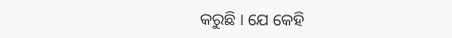କରୁଛି । ଯେ କେହି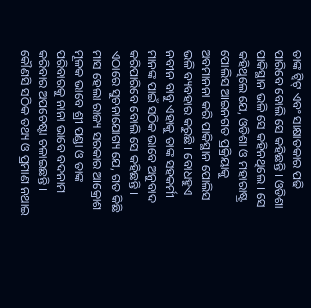ତାଙ୍କ ଟ୍ୱିଟ୍ ଏବଂ ସାକ୍ଷାତକାର ପଢି ପାରିବେ ବୋଲି ସେ କହିଛନ୍ତି । ଓଡିଶା ପାକିସ୍ଥାନ ଭଳି ସେ କହିନଥିଲେ । ସେ କହିଥିଲେ ଯେ, ଓଡିଶା ଓ ମହାରାଷ୍ଟ୍ର ପୋଲିସ ଆଇନଗତ ପ୍ରକ୍ରିୟାକୁ ଅବମାନନା କରି ପାକିସ୍ଥାନ ପୋଲିସ ଭଳି ବ୍ୟବହାର କରୁଛି । ବୋଧହୁଏ ନବୀନ ବାବୁ ଏହାକୁ ତାଙ୍କ ସହକର୍ମୀ ମାନଙ୍କ ପାଇଁ ସଠିକ ଭାବେ ଅନୁବାଦ କରିପାରିବେ ବୋଲି ସେ କହିଛନ୍ତି । ଏଠାରେ ସୁଚନାଯୋଗ୍ୟ ଯେ, ଗତ କିଛି ମାସ ହେଲା ରାଜ୍ୟ ସରକାର ଆକ୍ରୋଶ ମୂଳକ ଭାବେ ଶ୍ରୀ ପଣ୍ଡା ଓ ତାଙ୍କ ପରିବାରକୁ ନାନା ଭାବେ ବଦନାମ କରିବାର ଅପଚେଷ୍ଟା ଚଳାଇଛନ୍ତି ।
କୌଣସି ସଠିକ ତଥ୍ୟ ଓ ପ୍ରମାଣ ନଥାଇ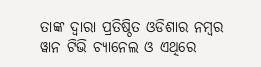ତାଙ୍କ ଦ୍ୱାରା ପ୍ରତିଷ୍ଠିତ ଓଡିଶାର ନମ୍ବର ୱାନ ଟିଭି ଚ୍ୟାନେଲ ଓ ଏଥିରେ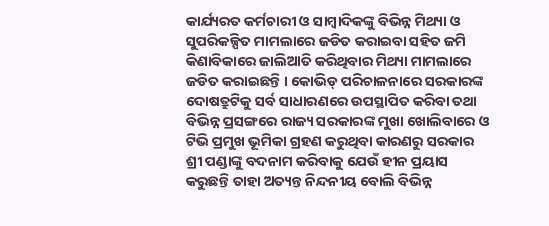କାର୍ଯ୍ୟରତ କର୍ମଚାରୀ ଓ ସାମ୍ବାଦିକଙ୍କୁ ବିଭିନ୍ନ ମିଥ୍ୟା ଓ ସୁପରିକଳ୍ପିତ ମାମଲାରେ ଜଡିତ କରାଇବା ସହିତ ଜମି କିଣାବିକାରେ ଜାଲିଆତି କରିଥିବାର ମିଥ୍ୟା ମାମଲାରେ ଜଡିତ କରାଇଛନ୍ତି । କୋଭିଡ୍ ପରିଚାଳନାରେ ସରକାରଙ୍କ ଦୋଷତ୍ରୁଟିକୁ ସର୍ବ ସାଧାରଣରେ ଉପସ୍ଥାପିତ କରିବା ତଥା ବିଭିନ୍ନ ପ୍ରସଙ୍ଗରେ ରାଜ୍ୟ ସରକାରଙ୍କ ମୁଖା ଖୋଲିବାରେ ଓ ଟିଭି ପ୍ରମୁଖ ଭୂମିକା ଗ୍ରହଣ କରୁଥିବା କାରଣରୁ ସରକାର ଶ୍ରୀ ପଣ୍ଡାଙ୍କୁ ବଦନାମ କରିବାକୁ ଯେଉଁ ହୀନ ପ୍ରୟାସ କରୁଛନ୍ତି ତାହା ଅତ୍ୟନ୍ତ ନିନ୍ଦନୀୟ ବୋଲି ବିଭିନ୍ନ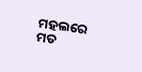ମହଲରେ ମତ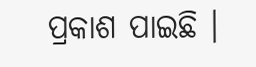ପ୍ରକାଶ ପାଇଛି ।